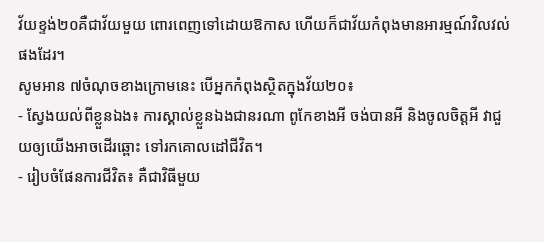វ័យខ្ទង់២០គឺជាវ័យមួយ ពោរពេញទៅដោយឱកាស ហើយក៏ជាវ័យកំពុងមានអារម្មណ៍វិលវល់ផងដែរ។
សូមអាន ៧ចំណុចខាងក្រោមនេះ បើអ្នកកំពុងស្ថិតក្នុងវ័យ២០៖
- ស្វែងយល់ពីខ្លួនឯង៖ ការស្គាល់ខ្លួនឯងជានរណា ពូកែខាងអី ចង់បានអី និងចូលចិត្តអី វាជួយឲ្យយើងអាចដើរឆ្ពោះ ទៅរកគោលដៅជីវិត។
- រៀបចំផែនការជីវិត៖ គឺជាវិធីមួយ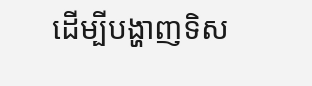ដើម្បីបង្ហាញទិស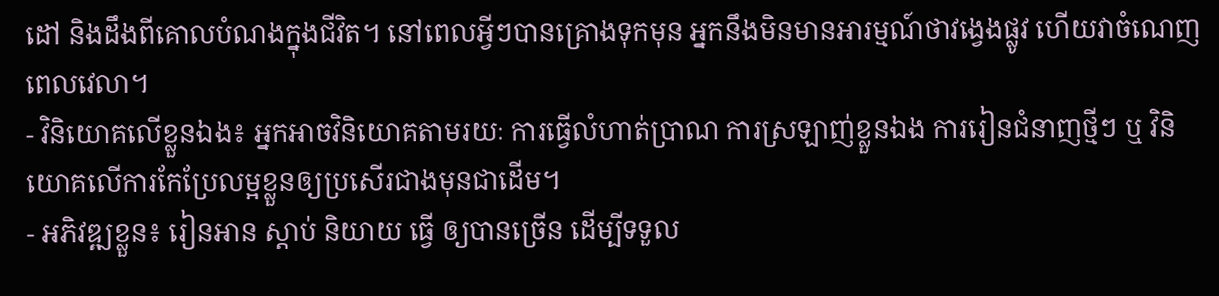ដៅ និងដឹងពីគោលបំណងក្នុងជីវិត។ នៅពេលអ្វីៗបានគ្រោងទុកមុន អ្នកនឹងមិនមានអារម្មណ៍ថាវង្វេងផ្លូវ ហើយវាចំណេញពេលវេលា។
- វិនិយោគលើខ្លួនឯង៖ អ្នកអាចវិនិយោគតាមរយៈ ការធ្វើលំហាត់ប្រាណ ការស្រឡាញ់ខ្លួនឯង ការរៀនជំនាញថ្មីៗ ឬ វិនិយោគលើការកែប្រែលម្អខ្លួនឲ្យប្រសើរជាងមុនជាដើម។
- អភិវឌ្ឍខ្លួន៖ រៀនអាន ស្ដាប់ និយាយ ធ្វើ ឲ្យបានច្រើន ដើម្បីទទួល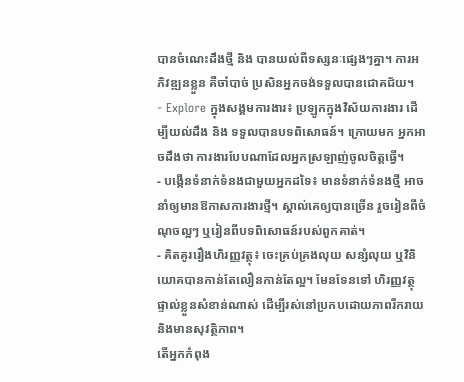បានចំណេះដឹងថ្មី និង បានយល់ពីទស្សនៈផ្សេងៗគ្នា។ ការអភិវឌ្ឍនខ្លួន គឺចាំបាច់ ប្រសិនអ្នកចង់ទទួលបានជោគជ័យ។
- Explore ក្នុងសង្គមការងារ៖ ប្រឡូកក្នុងវិស័យការងារ ដើម្បីយល់ដឹង និង ទទួលបានបទពិសោធន៍។ ក្រោយមក អ្នកអាចដឹងថា ការងារបែបណាដែលអ្នកស្រឡាញ់ចូលចិត្តធ្វើ។
- បង្កើនទំនាក់ទំនងជាមួយអ្នកដទៃ៖ មានទំនាក់ទំនងថ្មី អាចនាំឲ្យមានឱកាសការងារថ្មី។ ស្គាល់គេឲ្យបានច្រើន រួចរៀនពីចំណុចល្អៗ ឬរៀនពីបទពិសោធន៍របស់ពួកគាត់។
- គិតគូររឿងហិរញ្ញវត្ថុ៖ ចេះគ្រប់គ្រងលុយ សន្សំលុយ ឬវិនិយោគបានកាន់តែលឿនកាន់តែល្អ។ មែនទែនទៅ ហិរញ្ញវត្ថុផ្ទាល់ខ្លួនសំខាន់ណាស់ ដើម្បីរស់នៅប្រកបដោយភាពរីករាយ និងមានសុវត្ថិភាព។
តើអ្នកកំពុង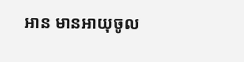អាន មានអាយុចូល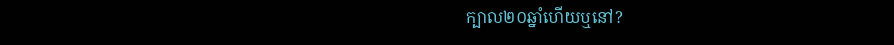ក្បាល២០ឆ្នាំហើយឬនៅ?